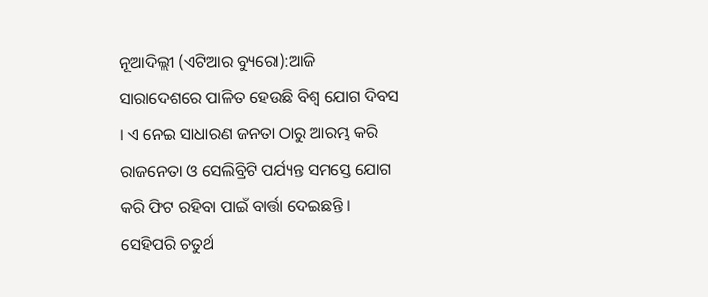ନୂଆଦିଲ୍ଲୀ (ଏଟିଆର ବ୍ୟୁରୋ):ଆଜି ସାରାଦେଶରେ ପାଳିତ ହେଉଛି ବିଶ୍ୱ ଯୋଗ ଦିବସ । ଏ ନେଇ ସାଧାରଣ ଜନତା ଠାରୁ ଆରମ୍ଭ କରି ରାଜନେତା ଓ ସେଲିବ୍ରିଟି ପର୍ଯ୍ୟନ୍ତ ସମସ୍ତେ ଯୋଗ କରି ଫିଟ ରହିବା ପାଇଁ ବାର୍ତ୍ତା ଦେଇଛନ୍ତି ।
ସେହିପରି ଚତୁର୍ଥ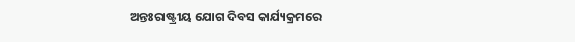ଅନ୍ତଃରାଷ୍ଟ୍ରୀୟ ଯୋଗ ଦିବସ କାର୍ଯ୍ୟକ୍ରମରେ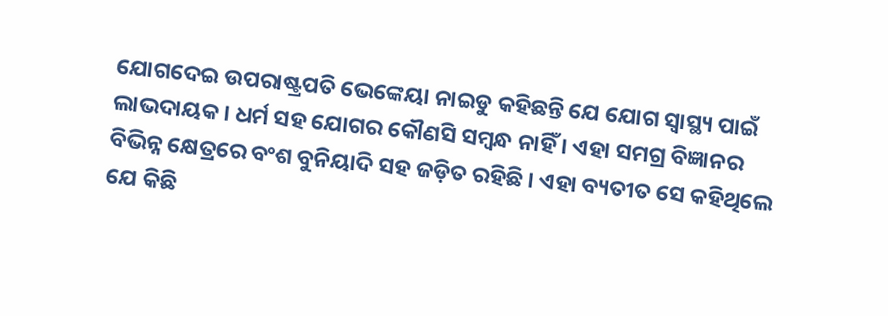ଯୋଗଦେଇ ଉପରାଷ୍ଟ୍ରପତି ଭେଙ୍କେୟା ନାଇଡୁ କହିଛନ୍ତି ଯେ ଯୋଗ ସ୍ୱାସ୍ଥ୍ୟ ପାଇଁ ଲାଭଦାୟକ । ଧର୍ମ ସହ ଯୋଗର କୌଣସି ସମ୍ବନ୍ଧ ନାହିଁ । ଏହା ସମଗ୍ର ବିଜ୍ଞାନର ବିଭିନ୍ନ କ୍ଷେତ୍ରରେ ବଂଶ ବୁନିୟାଦି ସହ ଜଡ଼ିତ ରହିଛି । ଏହା ବ୍ୟତୀତ ସେ କହିଥିଲେ ଯେ କିଛି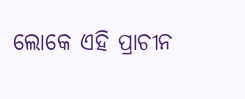ଲୋକେ ଏହି ପ୍ରାଚୀନ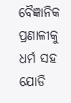ବୈଜ୍ଞାନିକ ପ୍ରଣାଳୀକୁ ଧର୍ମ ସହ ଯୋଡି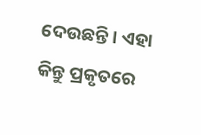ଦେଉଛନ୍ତି । ଏହା କିନ୍ତୁ ପ୍ରକୃତରେ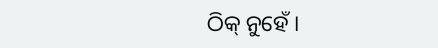ଠିକ୍ ନୁହେଁ ।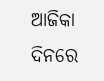ଆଜିକା ଦିନରେ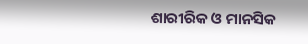ଶାରୀରିକ ଓ ମାନସିକ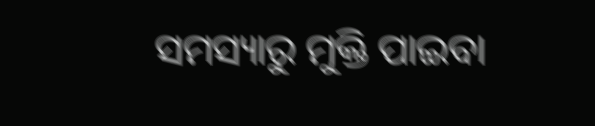ସମସ୍ୟାରୁ ମୁକ୍ତି ପାଇବା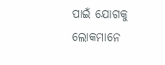ପାଇଁ ଯୋଗକୁ ଲୋକମାନେ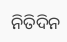ନିତିଦିନ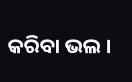କରିବା ଭଲ ।